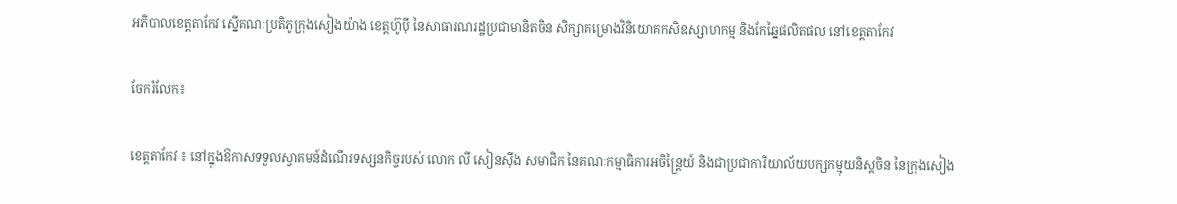អភិបាលខេត្តតាកែវ ស្នើគណៈប្រតិភូក្រុងសៀងយ៉ាង ខេត្តហ៊ូប៉ី នៃសាធារណរដ្ឋប្រជាមានិតចិន សិក្សាគម្រោងវិនិយោគកសិឧស្សាហកម្ម និងកែឆ្នៃផលិតផល នៅខេត្តតាកែវ

ចែករំលែក៖

ខេត្តតាកែវ ៖ នៅក្នុងឱកាសទទួលស្វាគមន៍ដំណើរទស្សនកិច្ចរបស់ លោក លី សៀនស៊ីង សមាជិក នៃគណៈកម្មាធិការអចិន្រ្តៃយ៍ និងជាប្រជាការិយាល័យបក្សកម្មុយនិស្ដចិន នៃក្រុងសៀង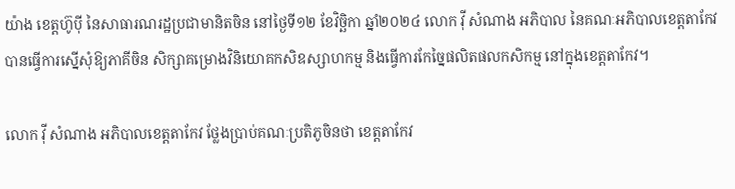យ៉ាង ខេត្តហ៊ូប៉ី នៃសាធារណរដ្ឋប្រជាមានិតចិន នៅថ្ងៃទី១២ ខែវិច្ឆិកា ឆ្នាំ២០២៤ លោក វ៉ី សំណាង អភិបាល នៃគណៈអភិបាលខេត្តតាកែវ បានធ្វើការស្នើសុំឱ្យភាគីចិន សិក្សាគម្រោងវិនិយោគកសិឧស្សាហកម្ម និងធ្វើការកែច្នៃផលិតផលកសិកម្ម នៅក្នុងខេត្តតាកែវ។

លោក វ៉ី សំណាង អភិបាលខេត្តតាកែវ ថ្លែងប្រាប់គណៈប្រតិភូចិនថា ខេត្តតាកែវ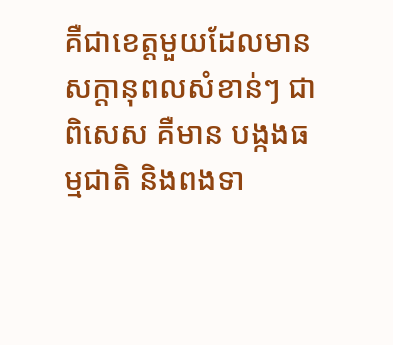គឺជាខេត្តមួយដែលមានសក្ដានុពលសំខាន់ៗ ជាពិសេស គឺមាន បង្កងធម្មជាតិ និងពងទា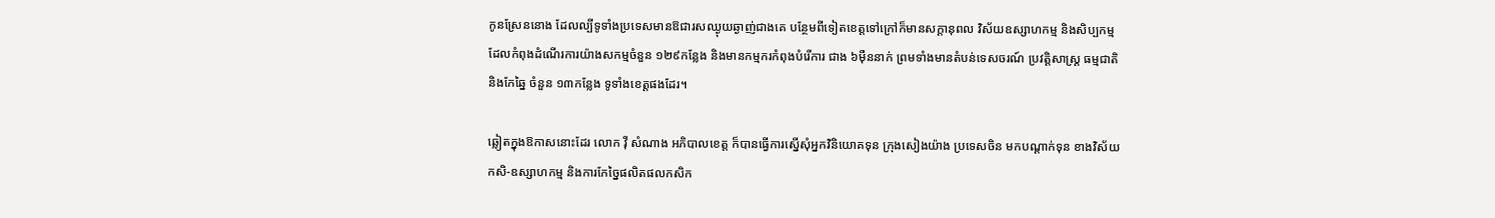កូនស្រែននោង ដែលល្បីទូទាំងប្រទេសមានឱជារសឈ្ងុយឆ្ងាញ់ជាងគេ បន្ថែមពីទៀតខេត្តទៅក្រៅក៏មានសក្ដានុពល វិស័យឧស្សាហកម្ម និងសិប្បកម្ម ដែលកំពុងដំណើរការយ៉ាងសកម្មចំនួន ១២៩កន្លែង និងមានកម្មករកំពុងបំរើការ ជាង ៦ម៉ឺននាក់ ព្រមទាំងមានតំបន់ទេសចរណ៍ ប្រវត្តិសាស្រ្ត ធម្មជាតិ និងកែឆ្នៃ ចំនួន ១៣កន្លែង ទូទាំងខេត្តផងដែរ។

ឆ្លៀតក្នុងឱកាសនោះដែរ លោក វ៉ី សំណាង អភិបាលខេត្ត ក៏បានធ្វើការស្នើសុំអ្នកវិនិយោគទុន ក្រុងសៀងយ៉ាង ប្រទេសចិន មកបណ្ដាក់ទុន ខាងវិស័យកសិ-ឧស្សាហកម្ម និងការកែច្នៃផលិតផលកសិក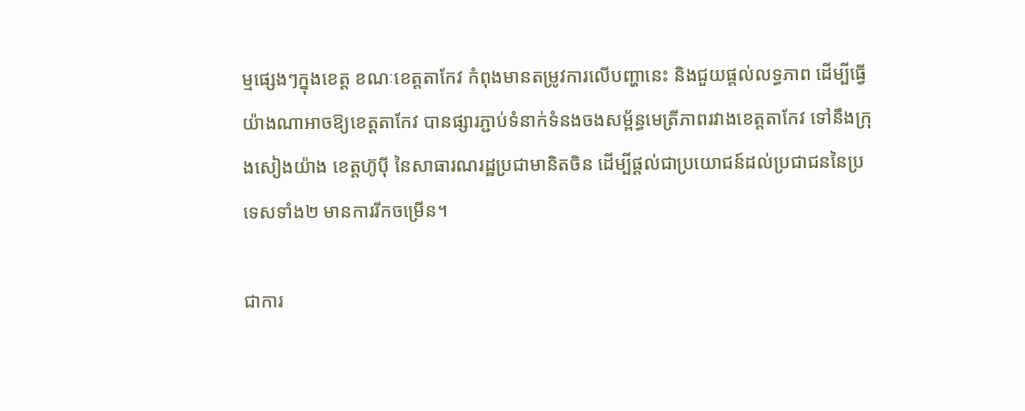ម្មផ្សេងៗក្នុងខេត្ត ខណៈខេត្តតាកែវ កំពុងមានតម្រូវការលើបញ្ហានេះ និងជួយផ្តល់លទ្ធភាព ដើម្បីធ្វើយ៉ាងណាអាចឱ្យខេត្តតាកែវ បានផ្សារភ្ជាប់ទំនាក់ទំនងចងសម្ព័ន្ធមេត្រីភាពរវាងខេត្តតាកែវ ទៅនឹងក្រុងសៀងយ៉ាង ខេត្តហ៊ូប៉ី នៃសាធារណរដ្ឋប្រជាមានិតចិន ដើម្បីផ្តល់ជាប្រយោជន៍ដល់ប្រជាជននៃប្រទេសទាំង២ មានការរីកចម្រើន។

ជាការ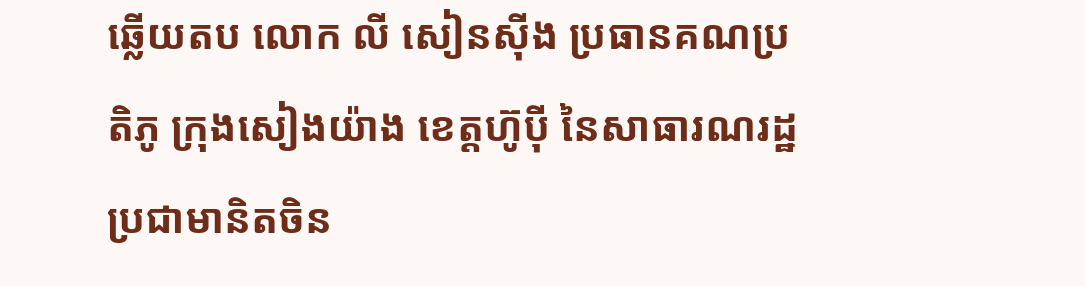ឆ្លើយតប លោក លី សៀនស៊ីង ប្រធានគណប្រតិភូ ក្រុងសៀងយ៉ាង ខេត្តហ៊ូប៉ី នៃសាធារណរដ្ឋប្រជាមានិតចិន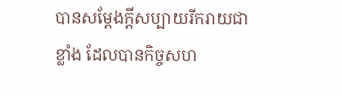បានសម្ដែងក្ដីសប្បាយរីករាយជាខ្លាំង ដែលបានកិច្ចសហ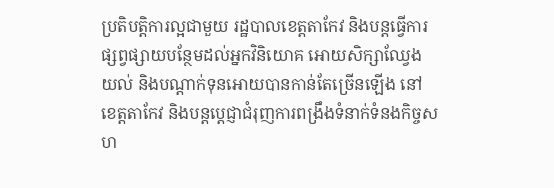ប្រតិបត្តិការល្អជាមួយ រដ្ឋបាលខេត្តតាកែវ និងបន្តធ្វើការផ្សព្វផ្សាយបន្ថែមដល់អ្នកវិនិយោគ អោយសិក្សាឈ្វែងយល់ និងបណ្ដាក់ទុនអោយបានកាន់តែច្រើនឡើង នៅខេត្តតាកែវ និងបន្តប្តេជ្ញាជំរុញការពង្រឹងទំនាក់ទំនងកិច្ចសហ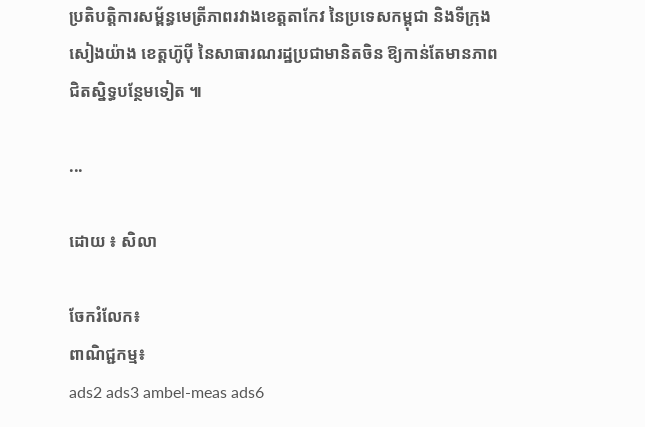ប្រតិបត្តិការសម្ព័ន្ធមេត្រីភាពរវាងខេត្តតាកែវ នៃប្រទេសកម្ពុជា និងទីក្រុងសៀងយ៉ាង ខេត្តហ៊ូប៉ី នៃសាធារណរដ្ឋប្រជាមានិតចិន ឱ្យកាន់តែមានភាពជិតស្និទ្ធបន្ថែមទៀត ៕

...

ដោយ ៖ សិលា

ចែករំលែក៖
ពាណិជ្ជកម្ម៖
ads2 ads3 ambel-meas ads6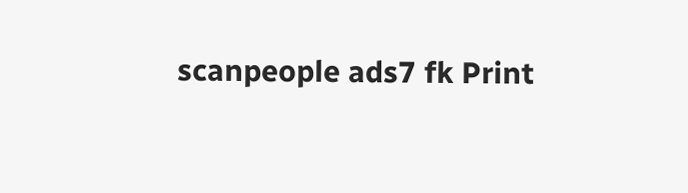scanpeople ads7 fk Print